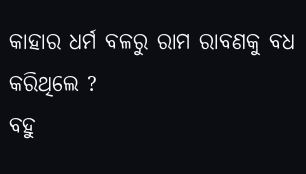କାହାର ଧର୍ମ ବଳରୁ ରାମ ରାବଣକୁ ବଧ କରିଥିଲେ ?
ବହୁ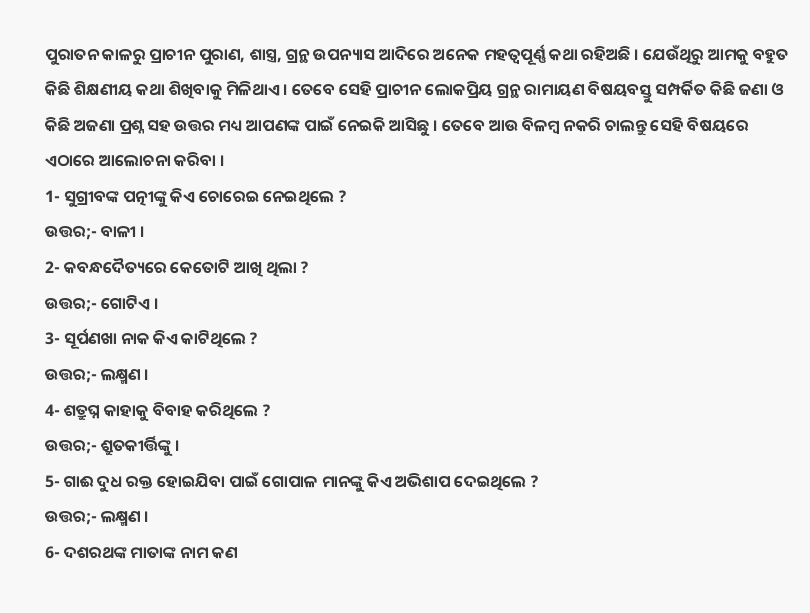ପୁରାତନ କାଳରୁ ପ୍ରାଚୀନ ପୁରାଣ, ଶାସ୍ତ୍ର, ଗ୍ରନ୍ଥ ଉପନ୍ୟାସ ଆଦିରେ ଅନେକ ମହତ୍ଵପୂର୍ଣ୍ଣ କଥା ରହିଅଛି । ଯେଉଁଥିରୁ ଆମକୁ ବହୁତ କିଛି ଶିକ୍ଷଣୀୟ କଥା ଶିଖିବାକୁ ମିଳିଥାଏ । ତେବେ ସେହି ପ୍ରାଚୀନ ଲୋକପ୍ରିୟ ଗ୍ରନ୍ଥ ରାମାୟଣ ବିଷୟବସ୍ତୁ ସମ୍ପର୍କିତ କିଛି ଜଣା ଓ କିଛି ଅଜଣା ପ୍ରଶ୍ନ ସହ ଉତ୍ତର ମଧ୍ୟ ଆପଣଙ୍କ ପାଇଁ ନେଇକି ଆସିଛୁ । ତେବେ ଆଉ ବିଳମ୍ବ ନକରି ଚାଲନ୍ତୁ ସେହି ବିଷୟରେ ଏଠାରେ ଆଲୋଚନା କରିବା ।
1- ସୁଗ୍ରୀବଙ୍କ ପତ୍ନୀଙ୍କୁ କିଏ ଚୋରେଇ ନେଇଥିଲେ ?
ଉତ୍ତର;- ବାଳୀ ।
2- କବନ୍ଧଦୈତ୍ୟରେ କେତୋଟି ଆଖି ଥିଲା ?
ଉତ୍ତର;- ଗୋଟିଏ ।
3- ସୂର୍ପଣଖା ନାକ କିଏ କାଟିଥିଲେ ?
ଉତ୍ତର;- ଲକ୍ଷ୍ମଣ ।
4- ଶତ୍ରୁଘ୍ନ କାହାକୁ ବିବାହ କରିଥିଲେ ?
ଉତ୍ତର;- ଶ୍ରୁତକୀର୍ତ୍ତିଙ୍କୁ ।
5- ଗାଈ ଦୁଧ ରକ୍ତ ହୋଇଯିବା ପାଇଁ ଗୋପାଳ ମାନଙ୍କୁ କିଏ ଅଭିଶାପ ଦେଇଥିଲେ ?
ଉତ୍ତର;- ଲକ୍ଷ୍ମଣ ।
6- ଦଶରଥଙ୍କ ମାତାଙ୍କ ନାମ କଣ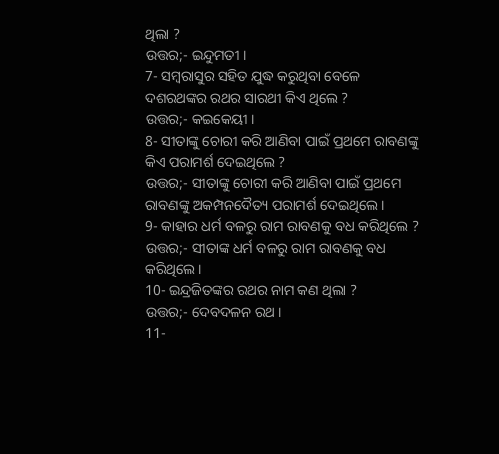ଥିଲା ?
ଉତ୍ତର;- ଇନ୍ଦୁମତୀ ।
7- ସମ୍ବରାସୁର ସହିତ ଯୁଦ୍ଧ କରୁଥିବା ବେଳେ ଦଶରଥଙ୍କର ରଥର ସାରଥୀ କିଏ ଥିଲେ ?
ଉତ୍ତର;- କଇକେୟୀ ।
8- ସୀତାଙ୍କୁ ଚୋରୀ କରି ଆଣିବା ପାଇଁ ପ୍ରଥମେ ରାବଣଙ୍କୁ କିଏ ପରାମର୍ଶ ଦେଇଥିଲେ ?
ଉତ୍ତର;- ସୀତାଙ୍କୁ ଚୋରୀ କରି ଆଣିବା ପାଇଁ ପ୍ରଥମେ ରାବଣଙ୍କୁ ଅକମ୍ପନଦୈତ୍ୟ ପରାମର୍ଶ ଦେଇଥିଲେ ।
9- କାହାର ଧର୍ମ ବଳରୁ ରାମ ରାବଣକୁ ବଧ କରିଥିଲେ ?
ଉତ୍ତର;- ସୀତାଙ୍କ ଧର୍ମ ବଳରୁ ରାମ ରାବଣକୁ ବଧ କରିଥିଲେ ।
10- ଇନ୍ଦ୍ରଜିତଙ୍କର ରଥର ନାମ କଣ ଥିଲା ?
ଉତ୍ତର;- ଦେବଦଳନ ରଥ ।
11-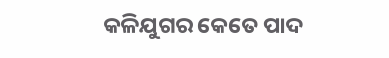କଳିଯୁଗର କେତେ ପାଦ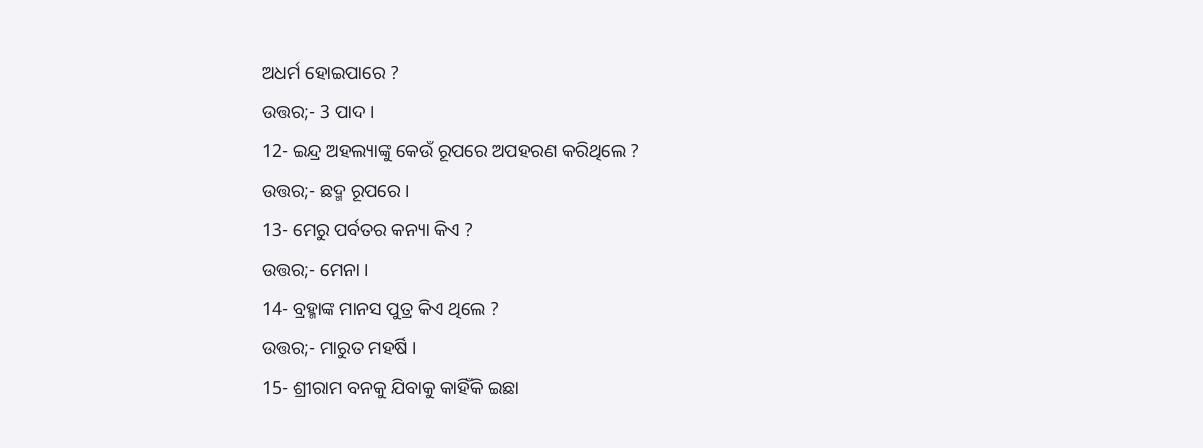ଅଧର୍ମ ହୋଇପାରେ ?
ଉତ୍ତର;- 3 ପାଦ ।
12- ଇନ୍ଦ୍ର ଅହଲ୍ୟାଙ୍କୁ କେଉଁ ରୂପରେ ଅପହରଣ କରିଥିଲେ ?
ଉତ୍ତର;- ଛଦ୍ମ ରୂପରେ ।
13- ମେରୁ ପର୍ବତର କନ୍ୟା କିଏ ?
ଉତ୍ତର;- ମେନା ।
14- ବ୍ରହ୍ମାଙ୍କ ମାନସ ପୁତ୍ର କିଏ ଥିଲେ ?
ଉତ୍ତର;- ମାରୁତ ମହର୍ଷି ।
15- ଶ୍ରୀରାମ ବନକୁ ଯିବାକୁ କାହିଁକି ଇଛା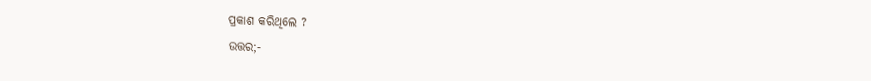ପ୍ରକାଶ କରିଥିଲେ ?
ଉତ୍ତର;-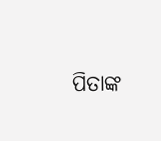ପିତାଙ୍କ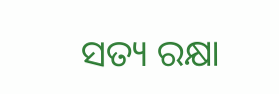ସତ୍ୟ ରକ୍ଷା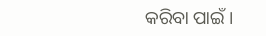କରିବା ପାଇଁ ।